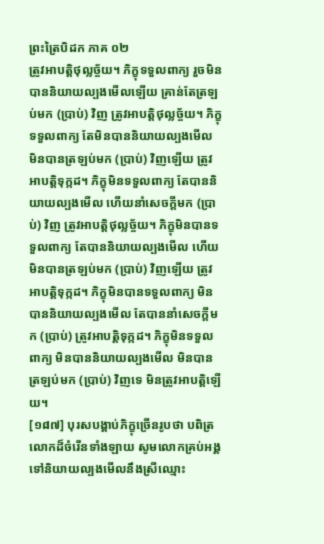ព្រះត្រៃបិដក ភាគ ០២
ត្រូវអាបត្តិថុល្លច្ច័យ។ ភិក្ខុទទួលពាក្យ រួចមិនបាននិយាយល្បងមើលឡើយ គ្រាន់តែត្រឡប់មក (ប្រាប់) វិញ ត្រូវអាបត្តិថុល្លច្ច័យ។ ភិក្ខុទទួលពាក្យ តែមិនបាននិយាយល្បងមើល មិនបានត្រឡប់មក (ប្រាប់) វិញឡើយ ត្រូវអាបត្តិទុក្កដ។ ភិក្ខុមិនទទួលពាក្យ តែបាននិយាយល្បងមើល ហើយនាំសេចក្តីមក (ប្រាប់) វិញ ត្រូវអាបត្តិថុល្លច្ច័យ។ ភិក្ខុមិនបានទទួលពាក្យ តែបាននិយាយល្បងមើល ហើយមិនបានត្រឡប់មក (ប្រាប់) វិញឡើយ ត្រូវអាបត្តិទុក្កដ។ ភិក្ខុមិនបានទទួលពាក្យ មិនបាននិយាយល្បងមើល តែបាននាំសេចក្តីមក (ប្រាប់) ត្រូវអាបត្តិទុក្កដ។ ភិក្ខុមិនទទួលពាក្យ មិនបាននិយាយល្បងមើល មិនបានត្រឡប់មក (ប្រាប់) វិញទេ មិនត្រូវអាបត្តិឡើយ។
[១៨៧] បុរសបង្គាប់ភិក្ខុច្រើនរូបថា បពិត្រលោកដ៏ចំរើនទាំងឡាយ សូមលោកគ្រប់អង្គទៅនិយាយល្បងមើលនឹងស្រីឈ្មោះ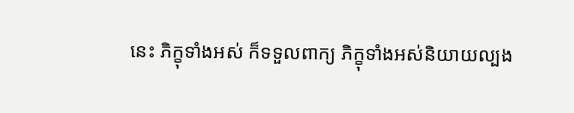នេះ ភិក្ខុទាំងអស់ ក៏ទទួលពាក្យ ភិក្ខុទាំងអស់និយាយល្បង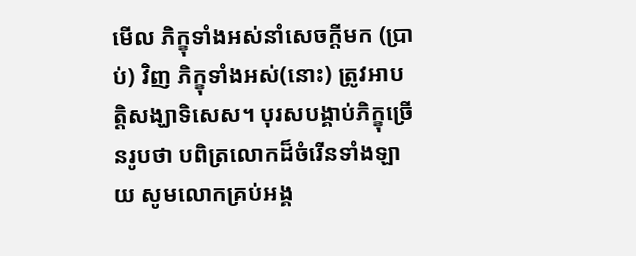មើល ភិក្ខុទាំងអស់នាំសេចក្តីមក (ប្រាប់) វិញ ភិក្ខុទាំងអស់(នោះ) ត្រូវអាបត្តិសង្ឃាទិសេស។ បុរសបង្គាប់ភិក្ខុច្រើនរូបថា បពិត្រលោកដ៏ចំរើនទាំងឡាយ សូមលោកគ្រប់អង្គ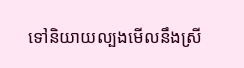ទៅនិយាយល្បងមើលនឹងស្រី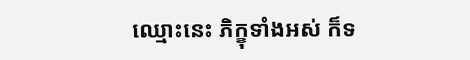ឈ្មោះនេះ ភិក្ខុទាំងអស់ ក៏ទ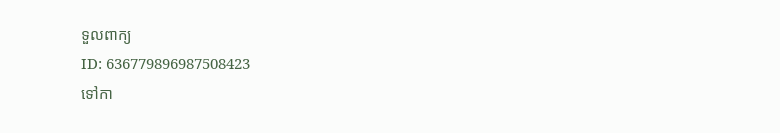ទួលពាក្យ
ID: 636779896987508423
ទៅកា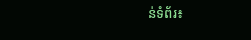ន់ទំព័រ៖